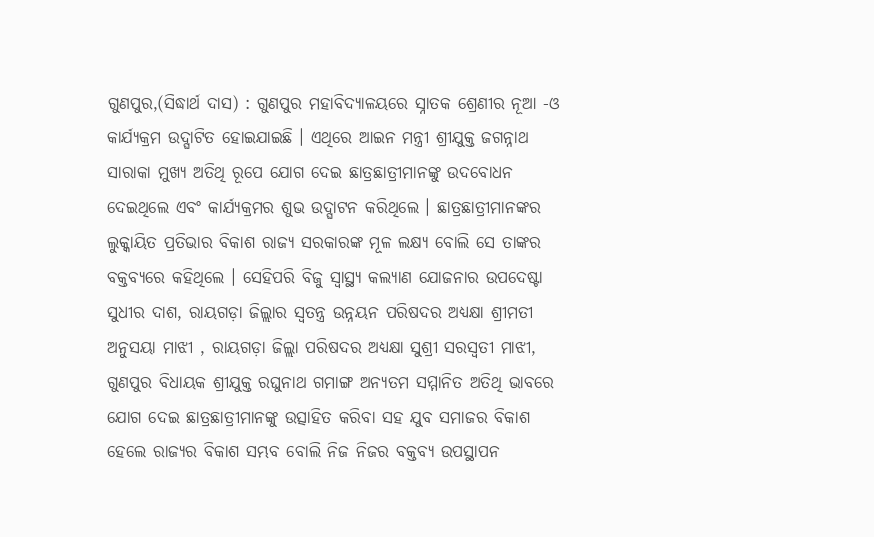ଗୁଣପୁର,(ସିଦ୍ଧାର୍ଥ ଦାସ) : ଗୁଣପୁର ମହାବିଦ୍ୟାଳୟରେ ସ୍ନାତକ ଶ୍ରେଣୀର ନୂଆ -ଓ କାର୍ଯ୍ୟକ୍ରମ ଉଦ୍ଘାଟିତ ହୋଇଯାଇଛି । ଏଥିରେ ଆଇନ ମନ୍ତ୍ରୀ ଶ୍ରୀଯୁକ୍ତ ଜଗନ୍ନାଥ ସାରାକା ମୁଖ୍ୟ ଅତିଥି ରୂପେ ଯୋଗ ଦେଇ ଛାତ୍ରଛାତ୍ରୀମାନଙ୍କୁ ଉଦବୋଧନ ଦେଇଥିଲେ ଏବଂ କାର୍ଯ୍ୟକ୍ରମର ଶୁଭ ଉଦ୍ଘାଟନ କରିଥିଲେ । ଛାତ୍ରଛାତ୍ରୀମାନଙ୍କର ଲୁକ୍କାୟିତ ପ୍ରତିଭାର ବିକାଶ ରାଜ୍ୟ ସରକାରଙ୍କ ମୂଳ ଲକ୍ଷ୍ୟ ବୋଲି ସେ ତାଙ୍କର ବକ୍ତବ୍ୟରେ କହିଥିଲେ । ସେହିପରି ବିଜୁ ସ୍ୱାସ୍ଥ୍ୟ କଲ୍ୟାଣ ଯୋଜନାର ଉପଦେଷ୍ଟା ସୁଧୀର ଦାଶ, ରାୟଗଡ଼ା ଜିଲ୍ଲାର ସ୍ବତନ୍ତ୍ର ଉନ୍ନୟନ ପରିଷଦର ଅଧ୍ୟକ୍ଷା ଶ୍ରୀମତୀ ଅନୁସୟା ମାଝୀ , ରାୟଗଡ଼ା ଜିଲ୍ଲା ପରିଷଦର ଅଧ୍ୟକ୍ଷା ସୁଶ୍ରୀ ସରସ୍ଵତୀ ମାଝୀ, ଗୁଣପୁର ବିଧାୟକ ଶ୍ରୀଯୁକ୍ତ ରଘୁନାଥ ଗମାଙ୍ଗ ଅନ୍ୟତମ ସମ୍ମାନିତ ଅତିଥି ଭାବରେ ଯୋଗ ଦେଇ ଛାତ୍ରଛାତ୍ରୀମାନଙ୍କୁ ଉତ୍ସାହିତ କରିବା ସହ ଯୁବ ସମାଜର ବିକାଶ ହେଲେ ରାଜ୍ୟର ବିକାଶ ସମ୍ଭବ ବୋଲି ନିଜ ନିଜର ବକ୍ତବ୍ୟ ଉପସ୍ଥାପନ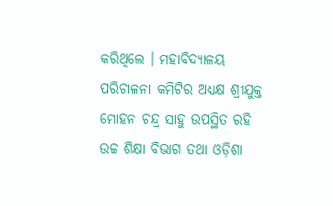କରିଥିଲେ । ମହାବିଦ୍ୟାଳୟ ପରିଚାଳନା କମିଟିର ଅଧ୍ୟକ୍ଷ ଶ୍ରୀଯୁକ୍ତ ମୋହନ ଚନ୍ଦ୍ର ସାହୁ ଉପସ୍ଥିତ ରହି ଉଚ୍ଚ ଶିକ୍ଷା ବିଭାଗ ତଥା ଓଡ଼ିଶା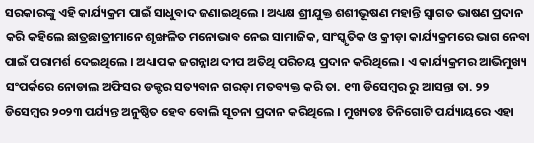ସରକାରଙ୍କୁ ଏହି କାର୍ଯ୍ୟକ୍ରମ ପାଇଁ ସାଧୁବାଦ ଜଣାଇଥିଲେ । ଅଧ୍ୟକ୍ଷ ଶ୍ରୀଯୁକ୍ତ ଶଶୀଭୂଷଣ ମହାନ୍ତି ସ୍ବାଗତ ଭାଷଣ ପ୍ରଦାନ କରି କହିଲେ ଛାତ୍ରଛାତ୍ରୀମାନେ ଶୃଙ୍ଖଳିତ ମନୋଭାବ ନେଇ ସାମାଜିକ, ସାଂସ୍କୃତିକ ଓ କ୍ରୀଡ଼ା କାର୍ଯ୍ୟକ୍ରମରେ ଭାଗ ନେବା ପାଇଁ ପରାମର୍ଶ ଦେଇଥିଲେ । ଅଧ୍ୟାପକ ଜଗନ୍ନାଥ ଦୀପ ଅତିଥି ପରିଚୟ ପ୍ରଦାନ କରିଥିଲେ । ଏ କାର୍ଯ୍ୟକ୍ରମର ଆଭିମୁଖ୍ୟ ସଂପର୍କରେ ନୋଡାଲ ଅଫିସର ଡକ୍ଟର ସତ୍ୟବାନ ଗରଡ଼ା ମତବ୍ୟକ୍ତ କରି ତା. ୧୩ ଡିସେମ୍ବର ରୁ ଆସନ୍ତା ତା. ୨୨ ଡିସେମ୍ବର ୨୦୨୩ ପର୍ଯ୍ୟନ୍ତ ଅନୁଷ୍ଠିତ ହେବ ବୋଲି ସୂଚନା ପ୍ରଦାନ କରିଥିଲେ । ମୁଖ୍ୟତଃ ତିନିଗୋଟି ପର୍ଯ୍ୟାୟରେ ଏହା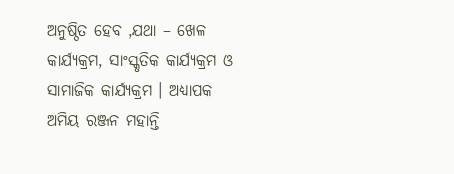ଅନୁଷ୍ଠିତ ହେବ ,ଯଥା – ଖେଳ କାର୍ଯ୍ୟକ୍ରମ, ସାଂସ୍କୃତିକ କାର୍ଯ୍ୟକ୍ରମ ଓ ସାମାଜିକ କାର୍ଯ୍ୟକ୍ରମ । ଅଧ୍ୟାପକ ଅମିୟ ରଞ୍ଜନ ମହାନ୍ତି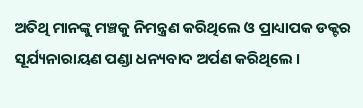ଅତିଥି ମାନଙ୍କୁ ମଞ୍ଚକୁ ନିମନ୍ତ୍ରଣ କରିଥିଲେ ଓ ପ୍ରାଧ୍ୟାପକ ଡକ୍ଟର ସୂର୍ଯ୍ୟନାରାୟଣ ପଣ୍ଡା ଧନ୍ୟବାଦ ଅର୍ପଣ କରିଥିଲେ ।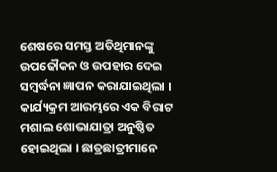ଶେଷରେ ସମସ୍ତ ଅତିଥିମାନଙ୍କୁ ଉପଢୌକନ ଓ ଉପହାର ଦେଇ ସମ୍ବର୍ଦ୍ଧନା ଜ୍ଞାପନ କରାଯାଇଥିଲା । କାର୍ଯ୍ୟକ୍ରମ ଆରମ୍ଭରେ ଏକ ବିରାଟ ମଶାଲ ଶୋଭାଯାତ୍ରା ଅନୁଷ୍ଠିତ ହୋଇଥିଲା । ଛାତ୍ରଛାତ୍ରୀମାନେ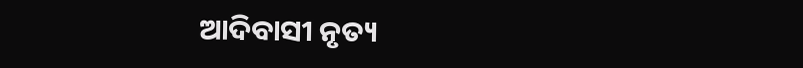ଆଦିବାସୀ ନୃତ୍ୟ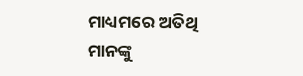ମାଧ୍ୟମରେ ଅତିଥି ମାନଙ୍କୁ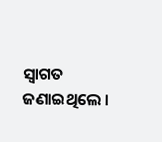ସ୍ଵାଗତ ଜଣାଇଥିଲେ ।